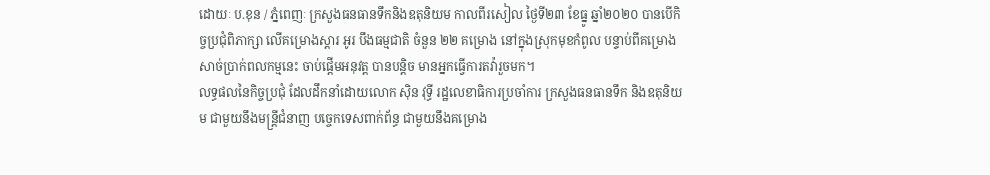ដោយៈ ប.ខុន / ភ្នំពេញៈ ក្រសួងធនធានទឹកនិងឧតុនិយម កាលពីរសៀល ថ្ងៃទី២៣ ខែធ្នូ ឆ្នាំ២០២០ បានបើកិច្ចប្រជុំពិភាក្សា លើគម្រោងស្តារ អូរ បឹងធម្មជាតិ ចំនួន ២២ គម្រោង នៅក្នុងស្រុកមុខកំពូល បន្ទាប់ពីគម្រោង សាច់ប្រាក់ពលកម្មនេះ ចាប់ផ្តើមអនុវត្ត បានបន្តិច មានអ្នកធ្វើការតវ៉ារួចមក។
លទ្ធផលនៃកិច្ចប្រជុំ ដែលដឹកនាំដោយលោក ស៊ិន វុទ្ធី រដ្ឋលេខាធិការប្រចាំការ ក្រសួងធនធានទឹក និងឧតុនិយម ជាមួយនឹងមន្ត្រីជំនាញ បច្ចេកទេសពាក់ព័ន្ធ ជាមួយនឹងគម្រោង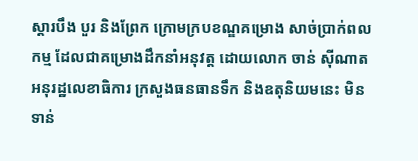ស្តារបឹង បួរ និងព្រែក ក្រោមក្របខណ្ឌគម្រោង សាច់ប្រាក់ពលកម្ម ដែលជាគម្រោងដឹកនាំអនុវត្ត ដោយលោក ចាន់ ស៊ីណាត អនុរដ្ឋលេខាធិការ ក្រសួងធនធានទឹក និងឧតុនិយមនេះ មិនទាន់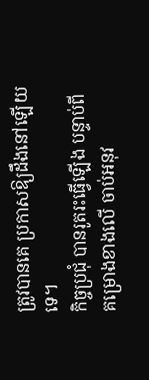ត្រូវបានគេ ប្រកាសឱ្យដឹងនៅឡើយទេ។
កិច្ចប្រជុំ បានរូតរះធ្វើឡើង បន្ទាប់ពីគម្រោងខាងលើ ចាប់អនុវ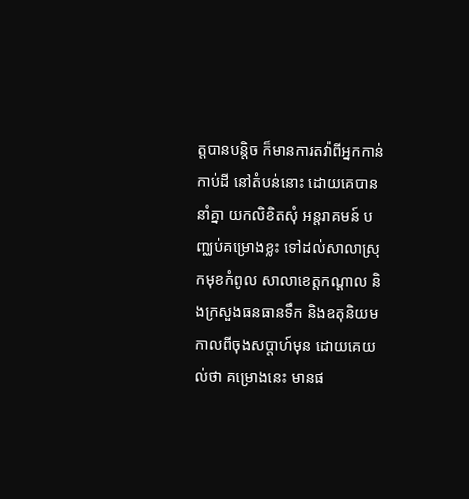ត្តបានបន្តិច ក៏មានការតវ៉ាពីអ្នកកាន់កាប់ដី នៅតំបន់នោះ ដោយគេបាននាំគ្នា យកលិខិតសុំ អន្តរាគមន៍ បញ្ឈប់គម្រោងខ្លះ ទៅដល់សាលាស្រុកមុខកំពូល សាលាខេត្តកណ្តាល និងក្រសួងធនធានទឹក និងឧតុនិយម កាលពីចុងសប្តាហ៍មុន ដោយគេយល់ថា គម្រោងនេះ មានផ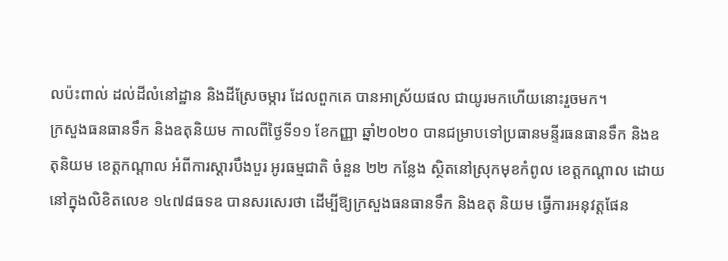លប៉ះពាល់ ដល់ដីលំនៅដ្ឋាន និងដីស្រែចម្ការ ដែលពួកគេ បានអាស្រ័យផល ជាយូរមកហើយនោះរួចមក។
ក្រសួងធនធានទឹក និងឧតុនិយម កាលពីថ្ងៃទី១១ ខែកញ្ញា ឆ្នាំ២០២០ បានជម្រាបទៅប្រធានមន្ទីរធនធានទឹក និងឧតុនិយម ខេត្តកណ្តាល អំពីការស្តារបឹងបួរ អូរធម្មជាតិ ចំនួន ២២ កន្លែង ស្ថិតនៅស្រុកមុខកំពូល ខេត្តកណ្តាល ដោយនៅក្នុងលិខិតលេខ ១៤៧៨ធទឧ បានសរសេរថា ដើម្បីឱ្យក្រសួងធនធានទឹក និងឧតុ និយម ធ្វើការអនុវត្តផែន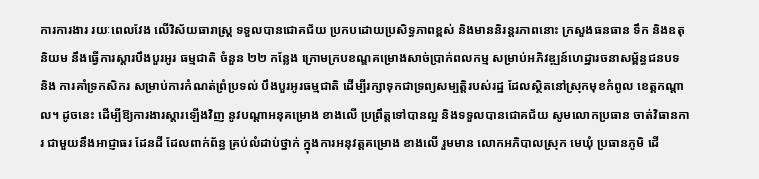ការការងារ រយៈពេលវែង លើវិស័យធារាស្ត្រ ទទួលបានជោគជ័យ ប្រកបដោយប្រសិទ្ធភាពខ្ពស់ និងមាននិរន្តរភាពនោះ ក្រសួងធនធាន ទឹក និងឧតុនិយម នឹងធ្វើការស្តារបឹងបួរអូរ ធម្មជាតិ ចំនួន ២២ កន្លែង ក្រោមក្របខណ្ឌគម្រោងសាច់ប្រាក់ពលកម្ម សម្រាប់អភិវឌ្ឍន៍ហេដ្ឋារចនាសម្ព័ន្ធជនបទ និង ការគាំទ្រកសិករ សម្រាប់ការកំណត់ព្រំប្រទល់ បឹងបួរអូរធម្មជាតិ ដើម្បីរក្សាទុកជាទ្រព្យសម្បត្តិរបស់រដ្ឋ ដែលស្ថិតនៅស្រុកមុខកំពូល ខេត្តកណ្តាល។ ដូចនេះ ដើម្បីឱ្យការងារស្តារឡើងវិញ នូវបណ្តាអនុគម្រោង ខាងលើ ប្រព្រឹត្តទៅបានល្អ និងទទួលបានជោគជ័យ សូមលោកប្រធាន ចាត់វិធានការ ជាមួយនឹងអាជ្ញាធរ ដែនដី ដែលពាក់ព័ន្ធ គ្រប់លំដាប់ថ្នាក់ ក្នុងការអនុវត្តគម្រោង ខាងលើ រួមមាន លោកអភិបាលស្រុក មេឃុំ ប្រធានភូមិ ដើ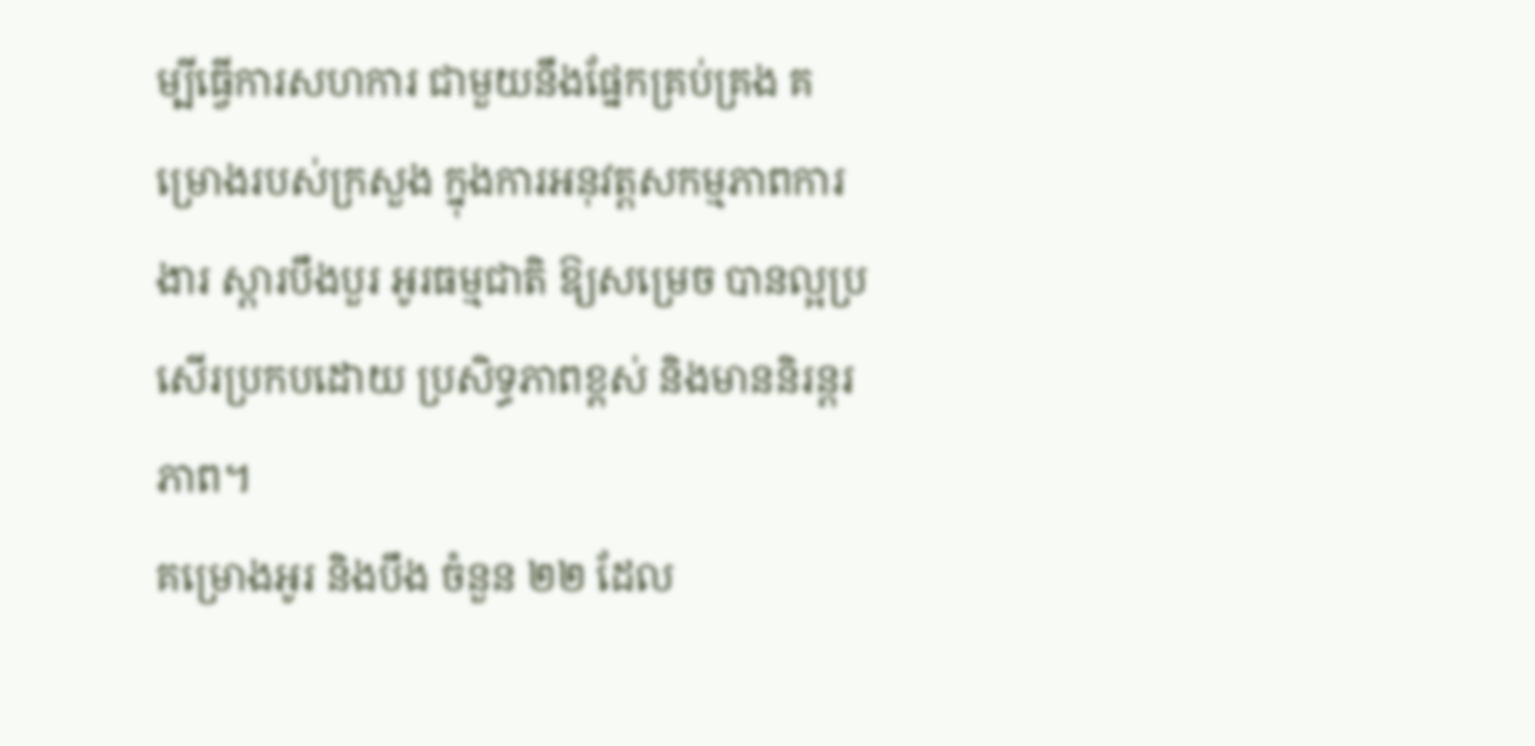ម្បីធ្វើការសហការ ជាមួយនឹងផ្នែកគ្រប់គ្រង គម្រោងរបស់ក្រសួង ក្នុងការអនុវត្តសកម្មភាពការងារ ស្តារបឹងបួរ អូរធម្មជាតិ ឱ្យសម្រេច បានល្អប្រសើរប្រកបដោយ ប្រសិទ្ធភាពខ្ពស់ និងមាននិរន្តរភាព។
គម្រោងអូរ និងបឹង ចំនួន ២២ ដែល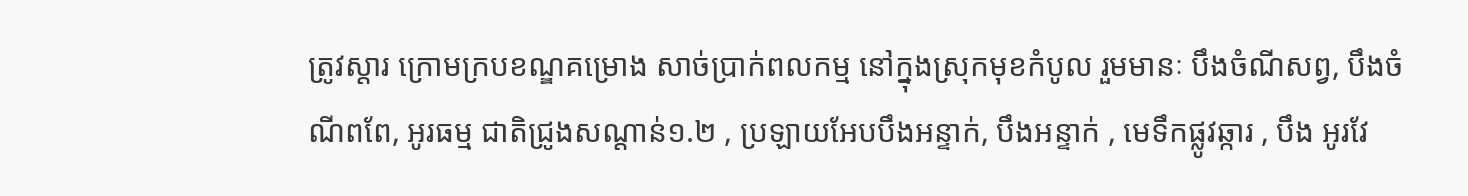ត្រូវស្តារ ក្រោមក្របខណ្ឌគម្រោង សាច់ប្រាក់ពលកម្ម នៅក្នុងស្រុកមុខកំបូល រួមមានៈ បឹងចំណីសព្វ, បឹងចំណីពពែ, អូរធម្ម ជាតិជ្រូងសណ្តាន់១.២ , ប្រឡាយអែបបឹងអន្ទាក់, បឹងអន្ទាក់ , មេទឹកផ្លូវឆ្ការ , បឹង អូរវែ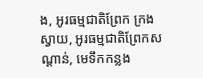ង, អូរធម្មជាតិព្រែក ក្រងស្វាយ, អូរធម្មជាតិព្រែកសណ្តាន់, មេទឹកកន្លង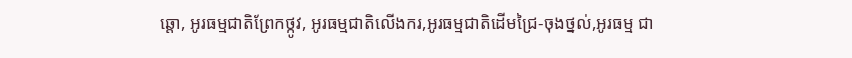ឆ្តោ, អូរធម្មជាតិព្រែកថ្កូវ, អូរធម្មជាតិលើងករ,អូរធម្មជាតិដើមជ្រៃ-ចុងថ្នល់,អូរធម្ម ជា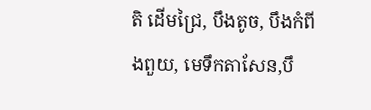តិ ដើមជ្រៃ, បឹងតូច, បឹងកំពីងពួយ, មេទឹកតាសែន,បឹ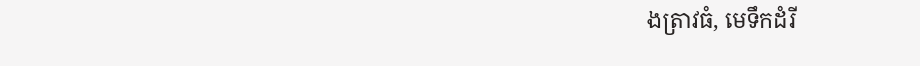ងត្រាវធំ, មេទឹកដំរី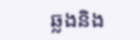ឆ្លងនិង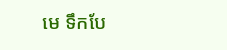មេ ទឹកបែ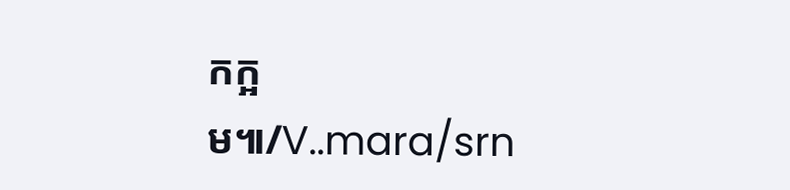កក្អម៕/V..mara/srn